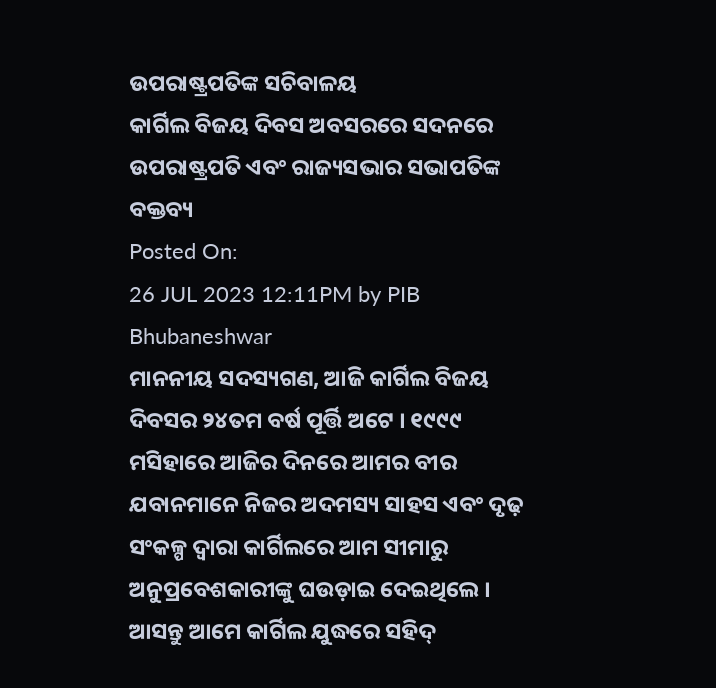ଉପରାଷ୍ଟ୍ରପତିଙ୍କ ସଚିବାଳୟ
କାର୍ଗିଲ ବିଜୟ ଦିବସ ଅବସରରେ ସଦନରେ ଉପରାଷ୍ଟ୍ରପତି ଏବଂ ରାଜ୍ୟସଭାର ସଭାପତିଙ୍କ ବକ୍ତବ୍ୟ
Posted On:
26 JUL 2023 12:11PM by PIB Bhubaneshwar
ମାନନୀୟ ସଦସ୍ୟଗଣ, ଆଜି କାର୍ଗିଲ ବିଜୟ ଦିବସର ୨୪ତମ ବର୍ଷ ପୂର୍ତ୍ତି ଅଟେ । ୧୯୯୯ ମସିହାରେ ଆଜିର ଦିନରେ ଆମର ବୀର ଯବାନମାନେ ନିଜର ଅଦମସ୍ୟ ସାହସ ଏବଂ ଦୃଢ଼ ସଂକଳ୍ପ ଦ୍ୱାରା କାର୍ଗିଲରେ ଆମ ସୀମାରୁ ଅନୁପ୍ରବେଶକାରୀଙ୍କୁ ଘଉଡ଼ାଇ ଦେଇଥିଲେ ।
ଆସନ୍ତୁ ଆମେ କାର୍ଗିଲ ଯୁଦ୍ଧରେ ସହିଦ୍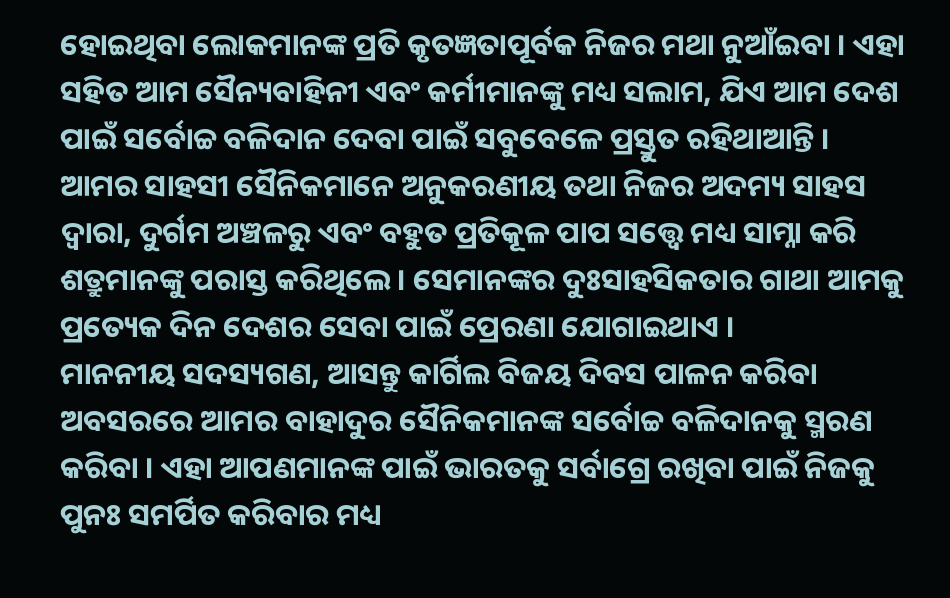ହୋଇଥିବା ଲୋକମାନଙ୍କ ପ୍ରତି କୃତଜ୍ଞତାପୂର୍ବକ ନିଜର ମଥା ନୁଆଁଇବା । ଏହା ସହିତ ଆମ ସୈନ୍ୟବାହିନୀ ଏବଂ କର୍ମୀମାନଙ୍କୁ ମଧ୍ୟ ସଲାମ, ଯିଏ ଆମ ଦେଶ ପାଇଁ ସର୍ବୋଚ୍ଚ ବଳିଦାନ ଦେବା ପାଇଁ ସବୁବେଳେ ପ୍ରସ୍ତୁତ ରହିଥାଆନ୍ତି ।
ଆମର ସାହସୀ ସୈନିକମାନେ ଅନୁକରଣୀୟ ତଥା ନିଜର ଅଦମ୍ୟ ସାହସ ଦ୍ୱାରା, ଦୁର୍ଗମ ଅଞ୍ଚଳରୁ ଏବଂ ବହୁତ ପ୍ରତିକୂଳ ପାପ ସତ୍ତ୍ୱେ ମଧ୍ୟ ସାମ୍ନା କରି ଶତ୍ରୁମାନଙ୍କୁ ପରାସ୍ତ କରିଥିଲେ । ସେମାନଙ୍କର ଦୁଃସାହସିକତାର ଗାଥା ଆମକୁ ପ୍ରତ୍ୟେକ ଦିନ ଦେଶର ସେବା ପାଇଁ ପ୍ରେରଣା ଯୋଗାଇଥାଏ ।
ମାନନୀୟ ସଦସ୍ୟଗଣ, ଆସନ୍ତୁ କାର୍ଗିଲ ବିଜୟ ଦିବସ ପାଳନ କରିବା ଅବସରରେ ଆମର ବାହାଦୁର ସୈନିକମାନଙ୍କ ସର୍ବୋଚ୍ଚ ବଳିଦାନକୁ ସ୍ମରଣ କରିବା । ଏହା ଆପଣମାନଙ୍କ ପାଇଁ ଭାରତକୁ ସର୍ବାଗ୍ରେ ରଖିବା ପାଇଁ ନିଜକୁ ପୁନଃ ସମର୍ପିତ କରିବାର ମଧ୍ୟ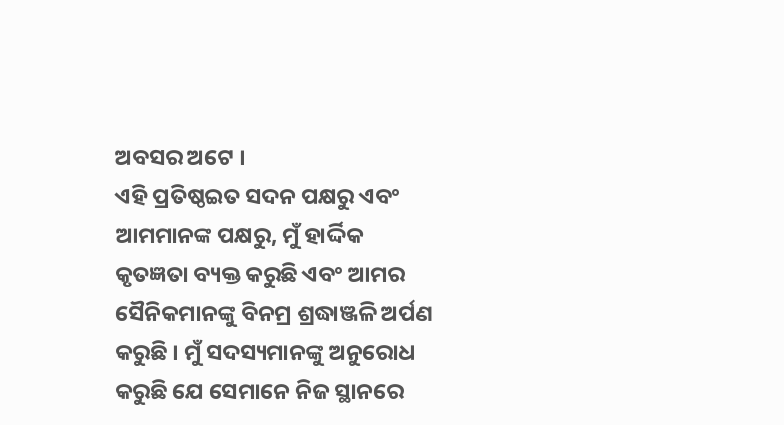ଅବସର ଅଟେ ।
ଏହି ପ୍ରତିଷ୍ଠଇତ ସଦନ ପକ୍ଷରୁ ଏବଂ ଆମମାନଙ୍କ ପକ୍ଷରୁ, ମୁଁ ହାର୍ଦ୍ଦିକ କୃତଜ୍ଞତା ବ୍ୟକ୍ତ କରୁଛି ଏବଂ ଆମର ସୈନିକମାନଙ୍କୁ ବିନମ୍ର ଶ୍ରଦ୍ଧାଞ୍ଜଳି ଅର୍ପଣ କରୁଛି । ମୁଁ ସଦସ୍ୟମାନଙ୍କୁ ଅନୁରୋଧ କରୁଛି ଯେ ସେମାନେ ନିଜ ସ୍ଥାନରେ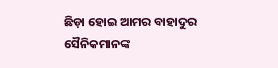ଛିଡ଼ା ହୋଇ ଆମର ବାହାଦୁର ସୈନିକମାନଙ୍କ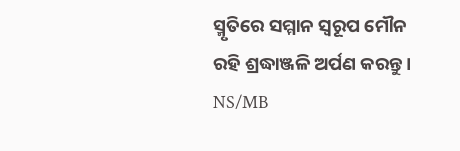ସ୍ମୃତିରେ ସମ୍ମାନ ସ୍ୱରୂପ ମୌନ ରହି ଶ୍ରଦ୍ଧାଞ୍ଜଳି ଅର୍ପଣ କରନ୍ତୁ ।
NS/MB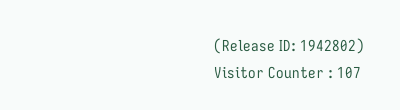(Release ID: 1942802)
Visitor Counter : 107